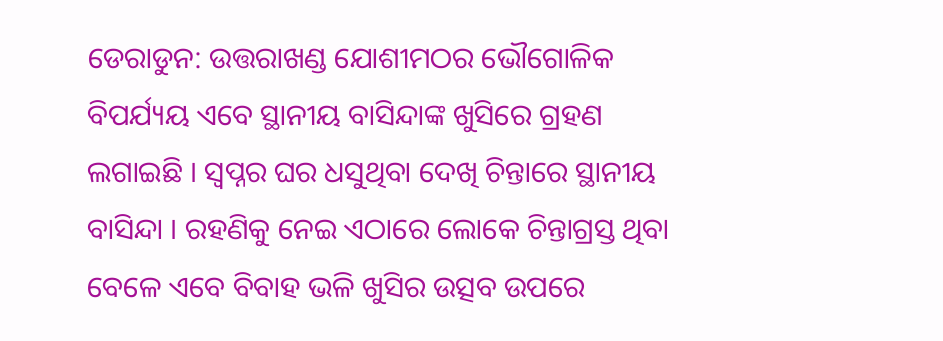ଡେରାଡୁନ: ଉତ୍ତରାଖଣ୍ଡ ଯୋଶୀମଠର ଭୌଗୋଳିକ ବିପର୍ଯ୍ୟୟ ଏବେ ସ୍ଥାନୀୟ ବାସିନ୍ଦାଙ୍କ ଖୁସିରେ ଗ୍ରହଣ ଲଗାଇଛି । ସ୍ବପ୍ନର ଘର ଧସୁଥିବା ଦେଖି ଚିନ୍ତାରେ ସ୍ଥାନୀୟ ବାସିନ୍ଦା । ରହଣିକୁ ନେଇ ଏଠାରେ ଲୋକେ ଚିନ୍ତାଗ୍ରସ୍ତ ଥିବା ବେଳେ ଏବେ ବିବାହ ଭଳି ଖୁସିର ଉତ୍ସବ ଉପରେ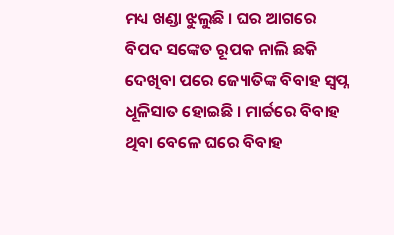ମଧ୍ୟ ଖଣ୍ଡା ଝୁଲୁଛି । ଘର ଆଗରେ ବିପଦ ସଙ୍କେତ ରୂପକ ନାଲି ଛକି ଦେଖିବା ପରେ ଜ୍ୟୋତିଙ୍କ ବିବାହ ସ୍ବପ୍ନ ଧୂଳିସାତ ହୋଇଛି । ମାର୍ଚ୍ଚରେ ବିବାହ ଥିବା ବେଳେ ଘରେ ବିବାହ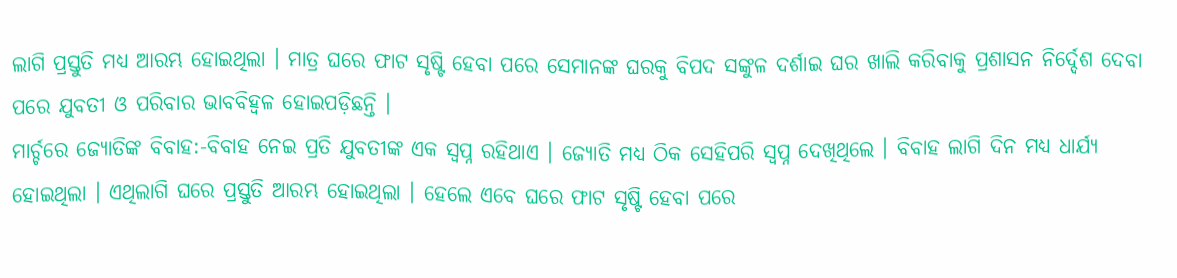ଲାଗି ପ୍ରସ୍ତୁତି ମଧ୍ୟ ଆରମ୍ଭ ହୋଇଥିଲା । ମାତ୍ର ଘରେ ଫାଟ ସୃଷ୍ଟି ହେବା ପରେ ସେମାନଙ୍କ ଘରକୁ ବିପଦ ସଙ୍କୁଳ ଦର୍ଶାଇ ଘର ଖାଲି କରିବାକୁ ପ୍ରଶାସନ ନିର୍ଦ୍ଦେଶ ଦେବା ପରେ ଯୁବତୀ ଓ ପରିବାର ଭାବବିହ୍ବଳ ହୋଇପଡ଼ିଛନ୍ତି ।
ମାର୍ଚ୍ଚରେ ଜ୍ୟୋତିଙ୍କ ବିବାହ:-ବିବାହ ନେଇ ପ୍ରତି ଯୁବତୀଙ୍କ ଏକ ସ୍ବପ୍ନ ରହିଥାଏ । ଜ୍ୟୋତି ମଧ୍ୟ ଠିକ ସେହିପରି ସ୍ବପ୍ନ ଦେଖିଥିଲେ । ବିବାହ ଲାଗି ଦିନ ମଧ୍ୟ ଧାର୍ଯ୍ୟ ହୋଇଥିଲା । ଏଥିଲାଗି ଘରେ ପ୍ରସ୍ତୁତି ଆରମ୍ଭ ହୋଇଥିଲା । ହେଲେ ଏବେ ଘରେ ଫାଟ ସୃଷ୍ଟି ହେବା ପରେ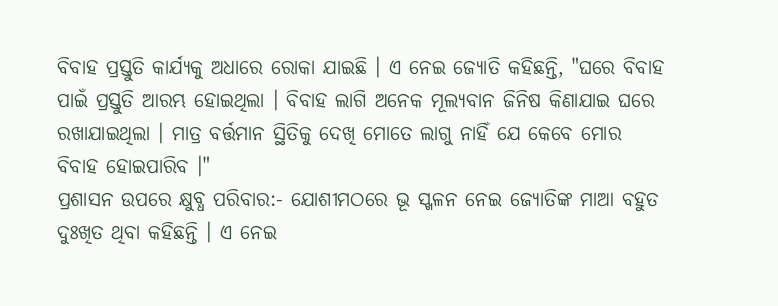ବିବାହ ପ୍ରସ୍ତୁତି କାର୍ଯ୍ୟକୁ ଅଧାରେ ରୋକା ଯାଇଛି । ଏ ନେଇ ଜ୍ୟୋତି କହିଛନ୍ତି, "ଘରେ ବିବାହ ପାଇଁ ପ୍ରସ୍ତୁତି ଆରମ୍ଭ ହୋଇଥିଲା । ବିବାହ ଲାଗି ଅନେକ ମୂଲ୍ୟବାନ ଜିନିଷ କିଣାଯାଇ ଘରେ ରଖାଯାଇଥିଲା । ମାତ୍ର ବର୍ତ୍ତମାନ ସ୍ଥିତିକୁ ଦେଖି ମୋତେ ଲାଗୁ ନାହିଁ ଯେ କେବେ ମୋର ବିବାହ ହୋଇପାରିବ ।"
ପ୍ରଶାସନ ଉପରେ କ୍ଷୁବ୍ଧ ପରିବାର:- ଯୋଶୀମଠରେ ଭୂ ସ୍ଖଳନ ନେଇ ଜ୍ୟୋତିଙ୍କ ମାଆ ବହୁତ ଦୁଃଖିତ ଥିବା କହିଛନ୍ତି । ଏ ନେଇ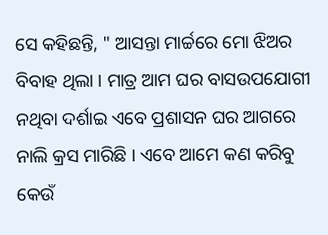ସେ କହିଛନ୍ତି, " ଆସନ୍ତା ମାର୍ଚ୍ଚରେ ମୋ ଝିଅର ବିବାହ ଥିଲା । ମାତ୍ର ଆମ ଘର ବାସଉପଯୋଗୀ ନଥିବା ଦର୍ଶାଇ ଏବେ ପ୍ରଶାସନ ଘର ଆଗରେ ନାଲି କ୍ରସ ମାରିଛି । ଏବେ ଆମେ କଣ କରିବୁ କେଉଁ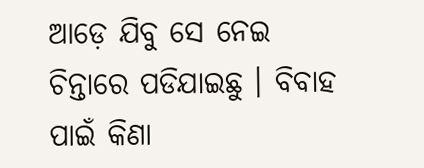ଆଡ଼େ ଯିବୁ ସେ ନେଇ ଚିନ୍ତାରେ ପଡିଯାଇଛୁ । ବିବାହ ପାଇଁ କିଣା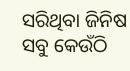ସରିଥିବା ଜିନିଷ ସବୁ କେଉଁଠି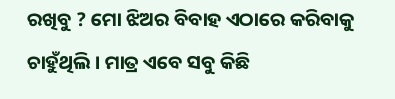ରଖିବୁ ? ମୋ ଝିଅର ବିବାହ ଏଠାରେ କରିବାକୁ ଚାହୁଁଥିଲି । ମାତ୍ର ଏବେ ସବୁ କିଛି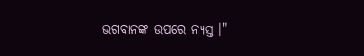ଭଗବାନଙ୍କ ଉପରେ ନ୍ୟସ୍ତ ।"